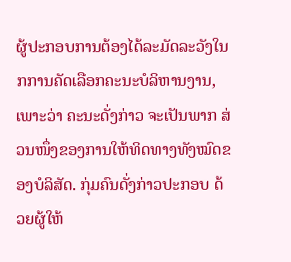ຜູ້ປະກອບການຕ້ອງໄດ້ລະມັດລະວັງໃນກການຄັດເລືອກຄະນະບໍລິຫານງານ, ເພາະວ່າ ຄະນະດັ່ງກ່າວ ຈະເປັນພາກ ສ່ວນໜຶ່ງຂອງການໃຫ້ທິດທາງທັງໝົດຂອງບໍລິສັດ. ກຸ່ມຄົນດັ່ງກ່າວປະກອບ ດ້ວຍຜູ້ໃຫ້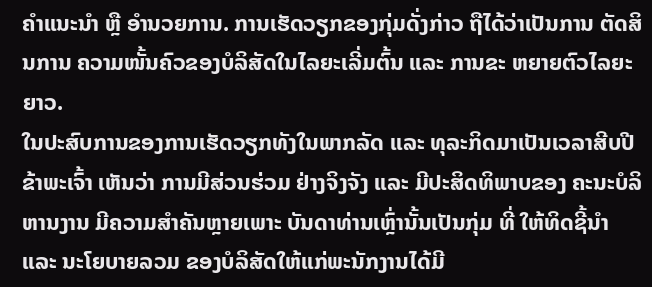ຄຳແນະນຳ ຫຼື ອຳນວຍການ. ການເຮັດວຽກຂອງກຸ່ມດັ່ງກ່າວ ຖືໄດ້ວ່າເປັນການ ຕັດສິນການ ຄວາມໜັ້ນຄົວຂອງບໍລິສັດໃນໄລຍະເລີ່ມຕົ້ນ ແລະ ການຂະ ຫຍາຍຕົວໄລຍະຍາວ.
ໃນປະສົບການຂອງການເຮັດວຽກທັງໃນພາກລັດ ແລະ ທຸລະກິດມາເປັນເວລາສີບປີ ຂ້າພະເຈົ້າ ເຫັນວ່າ ການມີສ່ວນຮ່ວມ ຢ່າງຈິງຈັງ ແລະ ມີປະສິດທິພາບຂອງ ຄະນະບໍລິຫານງານ ມີຄວາມສຳຄັນຫຼາຍເພາະ ບັນດາທ່ານເຫຼົ່ານັ້ນເປັນກຸ່ມ ທີ່ ໃຫ້ທິດຊີ້ນຳ ແລະ ນະໂຍບາຍລວມ ຂອງບໍລິສັດໃຫ້ແກ່ພະນັກງານໄດ້ມີ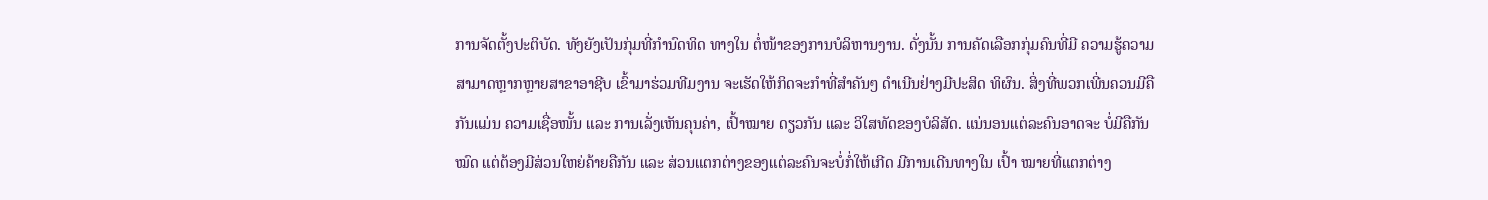ການຈັດຕັ້ງປະຕິບັດ. ທັງຍັງເປັນກຸ່ມທີ່ກຳນົດທິດ ທາງໃນ ຕໍ່ໜ້າຂອງການບໍລິຫານງານ. ດັ່ງນັ້ນ ການຄັດເລືອກກຸ່ມຄົນທີ່ມີ ຄວາມຮູ້ຄວາມ ສາມາດຫຼາກຫຼາຍສາຂາອາຊີບ ເຂົ້າມາຮ່ວມທີມງານ ຈະເຮັດໃຫ້ກິດຈະກຳທີ່ສຳຄັນໆ ດຳເນີນຢ່າງມີປະສິດ ທິຜົນ. ສິ່ງທີ່ພວກເພີ່ນຄວນມີຄືກັນແມ່ນ ຄວາມເຊື່ອໜັ້ນ ແລະ ການເລັ່ງເຫັນຄຸນຄ່າ, ເປົ້າໝາຍ ດຽວກັນ ແລະ ວິໃສທັດຂອງບໍລິສັດ. ແນ່ນອນແຕ່ລະຄົນອາດຈະ ບໍ່ມີຄືກັນໝົດ ແຕ່ຕ້ອງມີສ່ວນໃຫຍ່ຄ້າຍຄືກັນ ແລະ ສ່ວນແຕກຕ່າງຂອງແຕ່ລະຄົນຈະບໍ່ກໍ່ໃຫ້ເກີດ ມີການເດີນທາງໃນ ເປົ້າ ໝາຍທີ່ແຕກຕ່າງ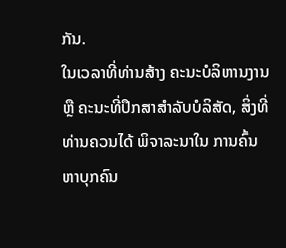ກັນ.
ໃນເວລາທີ່ທ່ານສ້າງ ຄະນະບໍລິຫານງານ ຫຼື ຄະນະທີ່ປຶກສາສຳລັບບໍລິສັດ, ສິ່ງທີ່ທ່ານຄວນໄດ້ ພິຈາລະນາໃນ ການຄົ້ນ ຫາບຸກຄົນ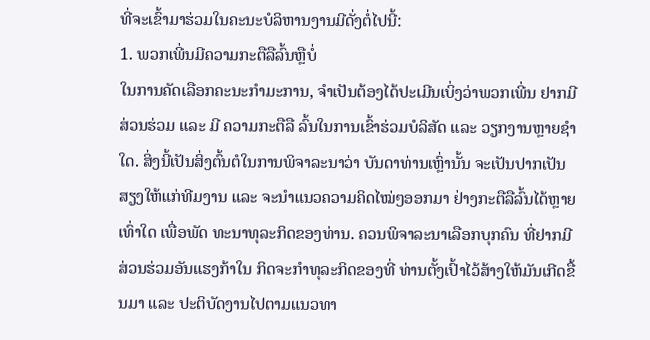ທີ່ຈະເຂົ້າມາຮ່ວມໃນຄະນະບໍລິຫານງານມີດັ່ງຕໍ່ໄປນີ້:
1. ພວກເພີ່ນມີຄວາມກະຕືລືລົ້ນຫຼືບໍ່
ໃນການຄັດເລືອກຄະນະກຳມະການ, ຈຳເປັນຕ້ອງໄດ້ປະເມີນເບິ່ງວ່າພວກເພີ່ນ ຢາກມີສ່ວນຮ່ວມ ແລະ ມີ ຄວາມກະຕືລື ລົ້ນໃນການເຂົ້າຮ່ວມບໍລິສັດ ແລະ ວຽກງານຫຼາຍຊຳໃດ. ສິ່ງນີ້ເປັນສິ່ງຕົ້ນຕໍໃນການພິຈາລະນາວ່າ ບັນດາທ່ານເຫຼົ່ານັ້ນ ຈະເປັນປາກເປັນສຽງໃຫ້ແກ່ທີມງານ ແລະ ຈະນຳແນວຄວາມຄິດໄໝ່ໆອອກມາ ຢ່າງກະຕືລືລົ້ນໄດ້ຫຼາຍເທົ່າໃດ ເພື່ອພັດ ທະນາທຸລະກິດຂອງທ່ານ. ຄວນພິຈາລະນາເລືອກບຸກຄົນ ທີ່ຢາກມີສ່ວນຮ່ວມອັນແຮງກ້າໃນ ກິດຈະກຳທຸລະກິດຂອງທີ່ ທ່ານຕັ້ງເປົ້າໄວ້ສ້າງໃຫ້ມັນເກີດຂື້ນມາ ແລະ ປະຕິບັດງານໄປຕາມແນວທາ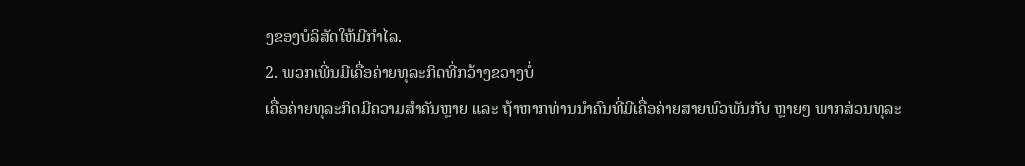ງຂອງບໍລິສັດໃຫ້ມີກຳໄລ.
2. ພວກເພີ່ນມີເຄື່ອຄ່າຍທຸລະກິດທີ່ກວ້າງຂວາງບໍ່
ເຄື່ອຄ່າຍທຸລະກິດມີຄວາມສຳຄັນຫຼາຍ ແລະ ຖ້າຫາກທ່ານນຳຄົນທີ່ມີເຄື່ອຄ່າຍສາຍພົວພັນກັບ ຫຼາຍໆ ພາກສ່ວນທຸລະ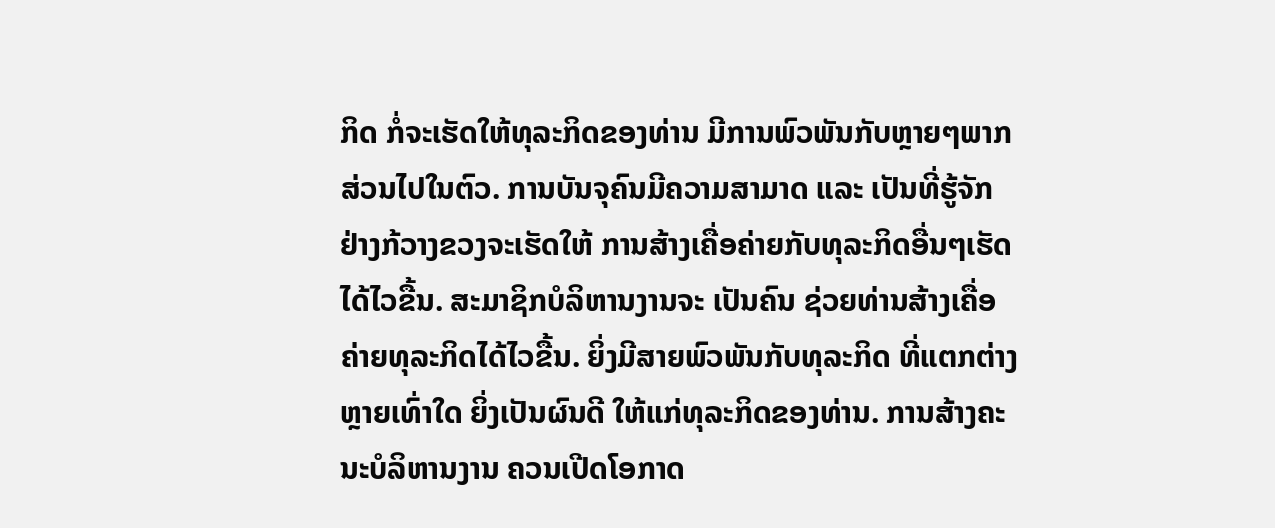ກິດ ກໍ່ຈະເຮັດໃຫ້ທຸລະກິດຂອງທ່ານ ມີການພົວພັນກັບຫຼາຍໆພາກ ສ່ວນໄປໃນຕົວ. ການບັນຈຸຄົນມີຄວາມສາມາດ ແລະ ເປັນທີ່ຮູ້ຈັກຢ່າງກ້ວາງຂວງຈະເຮັດໃຫ້ ການສ້າງເຄື່ອຄ່າຍກັບທຸລະກິດອື່ນໆເຮັດໄດ້ໄວຂື້ນ. ສະມາຊິກບໍລິຫານງານຈະ ເປັນຄົນ ຊ່ວຍທ່ານສ້າງເຄື່ອຄ່າຍທຸລະກິດໄດ້ໄວຂື້ນ. ຍິ່ງມີສາຍພົວພັນກັບທຸລະກິດ ທີ່ແຕກຕ່າງຫຼາຍເທົ່າໃດ ຍິ່ງເປັນຜົນດີ ໃຫ້ແກ່ທຸລະກິດຂອງທ່ານ. ການສ້າງຄະນະບໍລິຫານງານ ຄວນເປີດໂອກາດ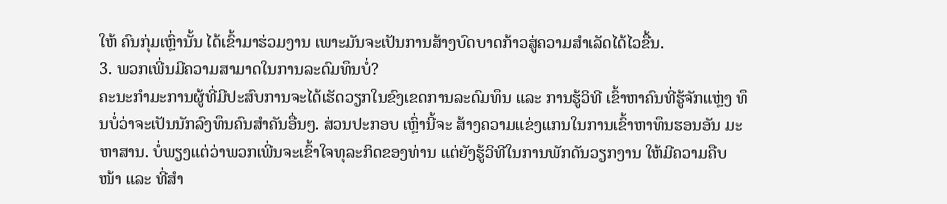ໃຫ້ ຄົນກຸ່ມເຫຼົ່ານັ້ນ ໄດ້ເຂົ້າມາຮ່ວມງານ ເພາະມັນຈະເປັນການສ້າງບົດບາດກ້າວສູ່ຄວາມສຳເລັດໄດ້ໄວຂື້ນ.
3. ພວກເພີ່ນມີຄວາມສາມາດໃນການລະດົມທຶນບໍ່?
ຄະນະກຳມະການຜູ້ທີ່ມີປະສົບການຈະໄດ້ເຮັດວຽກໃນຂົງເຂດການລະດົມທຶນ ແລະ ການຮູ້ວິທີ ເຂົ້າຫາຄົນທີ່ຮູ້ຈັກແຫຼ່ງ ທຶນບໍ່ວ່າຈະເປັນນັກລົງທຶນຄົນສຳຄັນອື່ນໆ. ສ່ວນປະກອບ ເຫຼົ່ານີ້ຈະ ສ້າງຄວາມແຂ່ງແກນໃນການເຂົ້າຫາທຶນຮອນອັນ ມະຫາສານ. ບໍ່ພຽງແຕ່ວ່າພວກເພີ່ນຈະເຂົ້າໃຈທຸລະກິດຂອງທ່ານ ແຕ່ຍັງຮູ້ວິທີໃນການພັກດັນວຽກງານ ໃຫ້ມີຄວາມຄືບ ໜ້າ ແລະ ທີ່ສຳ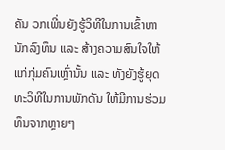ຄັນ ວກເພີ່ນຍັງຮູ້ວິທີໃນການເຂົ້າຫານັກລົງທຶນ ແລະ ສ້າງຄວາມສົນໃຈໃຫ້ແກ່ກຸ່ມຄົນເຫຼົ່ານັ້ນ ແລະ ທັງຍັງຮູ້ຍຸດທະວິທີໃນການພັກດັນ ໃຫ້ມີການຮ່ວມທຶນຈາກຫຼາຍໆ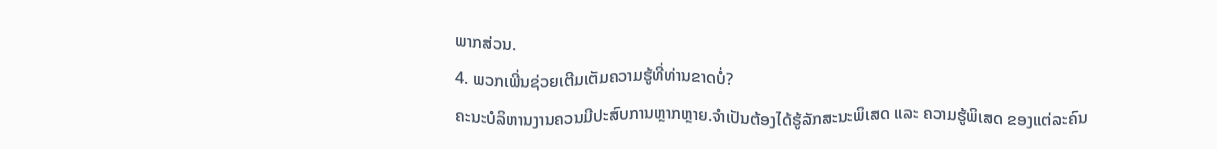ພາກສ່ວນ.
4. ພວກເພີ່ນຊ່ວຍເຕີມເຕັມຄວາມຮູ້ທີ່ທ່ານຂາດບໍ່?
ຄະນະບໍລິຫານງານຄວນມີປະສົບການຫຼາກຫຼາຍ.ຈຳເປັນຕ້ອງໄດ້ຮູ້ລັກສະນະພິເສດ ແລະ ຄວາມຮູ້ພິເສດ ຂອງແຕ່ລະຄົນ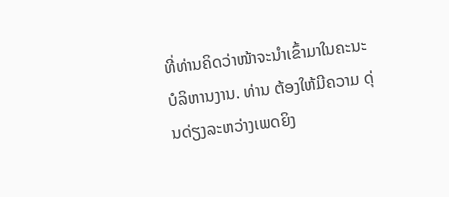ທີ່ທ່ານຄິດວ່າໜ້າຈະນຳເຂົ້າມາໃນຄະນະບໍລິຫານງານ. ທ່ານ ຕ້ອງໃຫ້ມີຄວາມ ດຸ່ນດ່ຽງລະຫວ່າງເພດຍິງ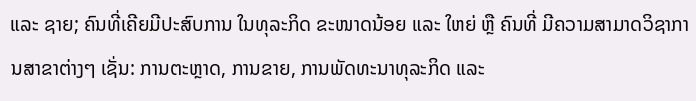ແລະ ຊາຍ; ຄົນທີ່ເຄີຍມີປະສົບການ ໃນທຸລະກິດ ຂະໜາດນ້ອຍ ແລະ ໃຫຍ່ ຫຼື ຄົນທີ່ ມີຄວາມສາມາດວິຊາການສາຂາຕ່າງໆ ເຊັ່ນ: ການຕະຫຼາດ, ການຂາຍ, ການພັດທະນາທຸລະກິດ ແລະ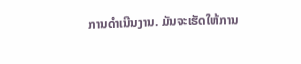ການດຳເນີນງານ. ມັນຈະເຮັດໃຫ້ການ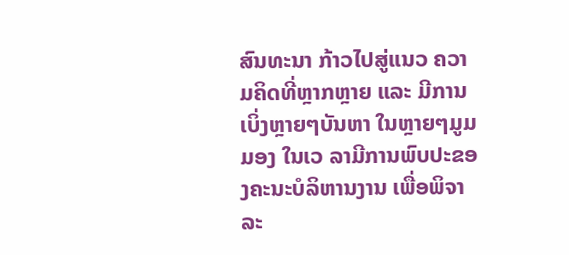ສົນທະນາ ກ້າວໄປສູ່ແນວ ຄວາມຄິດທີ່ຫຼາກຫຼາຍ ແລະ ມີການເບິ່ງຫຼາຍໆບັນຫາ ໃນຫຼາຍໆມູມມອງ ໃນເວ ລາມີການພົບປະຂອງຄະນະບໍລິຫານງານ ເພື່ອພິຈາລະ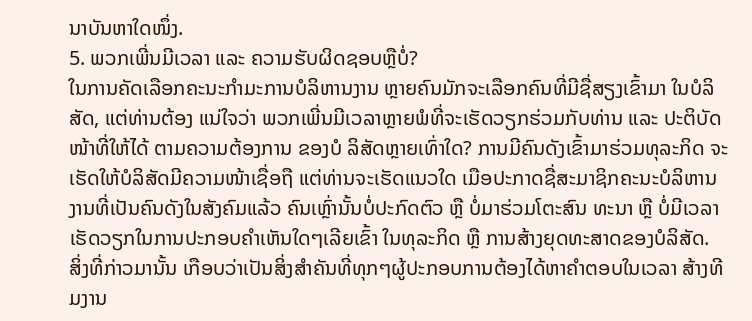ນາບັນຫາໃດໜຶ່ງ.
5. ພວກເພີ່ນມີເວລາ ແລະ ຄວາມຮັບຜິດຊອບຫຼືບໍ່?
ໃນການຄັດເລືອກຄະນະກຳມະການບໍລິຫານງານ ຫຼາຍຄົນມັກຈະເລືອກຄົນທີ່ມີຊື່ສຽງເຂົ້າມາ ໃນບໍລິສັດ, ແຕ່ທ່ານຕ້ອງ ແນ່ໃຈວ່າ ພວກເພີ່ນມີເວລາຫຼາຍພໍທີ່ຈະເຮັດວຽກຮ່ວມກັບທ່ານ ແລະ ປະຕິບັດໜ້າທີ່ໃຫ້ໄດ້ ຕາມຄວາມຕ້ອງການ ຂອງບໍ ລິສັດຫຼາຍເທົ່າໃດ? ການມີຄົນດັງເຂົ້າມາຮ່ວມທຸລະກິດ ຈະເຮັດໃຫ້ບໍລິສັດມີຄວາມໜ້າເຊື່ອຖື ແຕ່ທ່ານຈະເຮັດແນວໃດ ເມືອປະກາດຊື່ສະມາຊິກຄະນະບໍລິຫານງານທີ່ເປັນຄົນດັງໃນສັງຄົມແລ້ວ ຄົນເຫຼົ່ານັ້ນບໍ່ປະກົດຕົວ ຫຼື ບໍ່ມາຮ່ວມໂຕະສົນ ທະນາ ຫຼື ບໍ່ມີເວລາເຮັດວຽກໃນການປະກອບຄຳເຫັນໃດໆເລີຍເຂົ້າ ໃນທຸລະກິດ ຫຼື ການສ້າງຍຸດທະສາດຂອງບໍລິສັດ.
ສິ່ງທີ່ກ່າວມານັ້ນ ເກືອບວ່າເປັນສິ່ງສຳຄັນທີ່ທຸກໆຜູ້ປະກອບການຕ້ອງໄດ້ຫາຄຳຕອບໃນເວລາ ສ້າງທີມງານ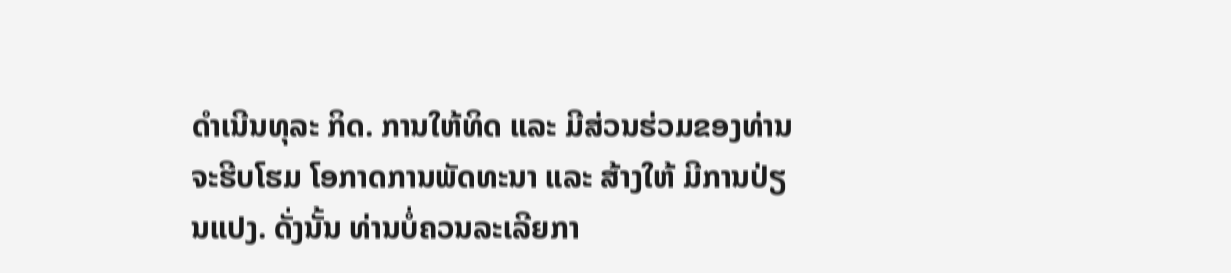ດຳເນີນທຸລະ ກິດ. ການໃຫ້ທິດ ແລະ ມີສ່ວນຮ່ວມຂອງທ່ານ ຈະຮີບໂຮມ ໂອກາດການພັດທະນາ ແລະ ສ້າງໃຫ້ ມີການປ່ຽນແປງ. ດັ່ງນັ້ນ ທ່ານບໍ່ຄວນລະເລີຍກາ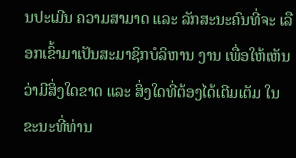ນປະເມີນ ຄວາມສາມາດ ແລະ ລັກສະນະຄົນທີ່ຈະ ເລືອກເຂົ້າມາເປັນສະມາຊິກບໍລິຫານ ງານ ເພື່ອໃຫ້ເຫັນວ່າມີສິ່ງໃດຂາດ ແລະ ສິ່ງໃດທີ່ຕ້ອງໄດ້ເຕີມເຕັມ ໃນຂະນະທີ່ທ່ານ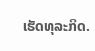ເຮັດທຸລະກິດ.